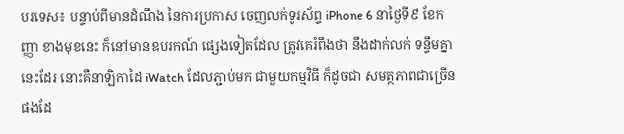បរទេស៖ បន្ទាប់ពីមានដំណឹង នៃការប្រកាស ចេញលក់ទូរស័ព្ទ iPhone 6 នាថ្ងៃទី៩ ខែកញ្ញា ខាងមុខនេះ ក៏នៅមានឧបរកណ៍ ផ្សេងទៀតដែល ត្រូវគេរំពឹងថា នឹងដាក់លក់ ទន្ទឹមគ្នានេះដែរ នោះគឺនាឡិកាដៃ iWatch ដែលភ្ជាប់មក ជាមួយកម្មវិធី ក៏ដូចជា សមត្ថភាពជាច្រើន ផងដែ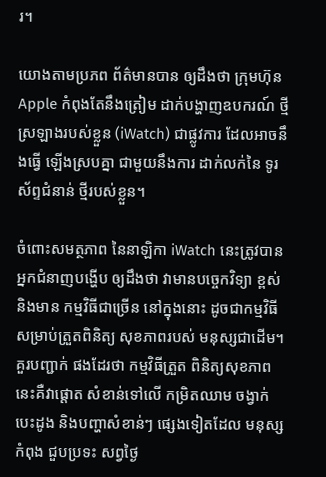រ។

យោងតាមប្រភព ព័ត៌មានបាន ឲ្យដឹងថា ក្រុមហ៊ុន Apple កំពុងតែនឹងត្រៀម ដាក់បង្ហាញឧបករណ៍ ថ្មីស្រឡាងរបស់ខ្លួន (iWatch) ជាផ្លូវការ ដែលអាចនឹងធ្វើ ឡើងស្របគ្នា ជាមួយនឹងការ ដាក់លក់នៃ ទូរស័ព្ទជំនាន់ ថ្មីរបស់ខ្លួន។

ចំពោះសមត្ថភាព នៃនាឡិកា iWatch នេះត្រូវបាន អ្នកជំនាញបង្ហើប ឲ្យដឹងថា វាមានបច្ចេកវិទ្យា ខ្ពស់ និងមាន កម្មវិធីជាច្រើន នៅក្នុងនោះ ដូចជាកម្មវិធី សម្រាប់ត្រួតពិនិត្យ សុខភាពរបស់ មនុស្សជាដើម។ គួរបញ្ជាក់ ផងដែរថា កម្មវិធីត្រួត ពិនិត្យសុខភាព នេះគឺវាផ្តោត សំខាន់ទៅលើ កម្រិតឈាម ចង្វាក់បេះដូង និងបញ្ហាសំខាន់ៗ ផ្សេងទៀតដែល មនុស្សកំពុង ជួបប្រទះ សព្វថ្ងៃ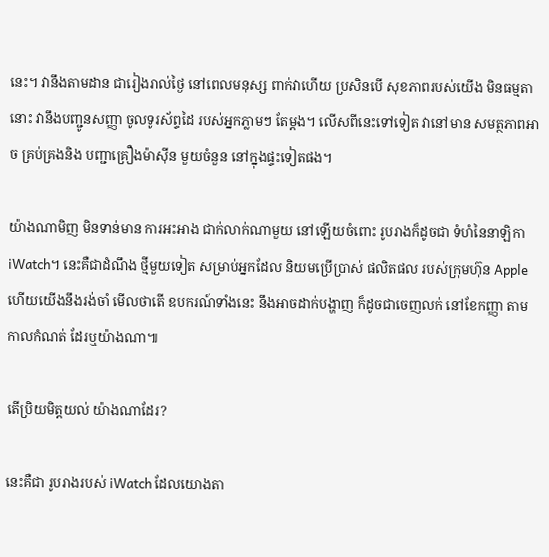នេះ។ វានឹងតាមដាន ជារៀងរាល់ថ្ងៃ នៅពេលមនុស្ស ពាក់វាហើយ ប្រសិនបើ សុខភាពរបស់យើង មិនធម្មតានោះ វានឹងបញ្ជូនសញ្ញា ចូលទូរស័ព្ទដៃ របស់អ្នកភ្លាមៗ តែម្តង។ លើសពីនេះទៅទៀត វានៅមាន សមត្ថភាពអាច គ្រប់គ្រងនិង បញ្ជាគ្រឿងម៉ាស៊ីន មួយចំនួន នៅក្នុងផ្ទះទៀតផង។

យ៉ាងណាមិញ មិនទាន់មាន ការអះអាង ជាក់លាក់ណាមួយ នៅឡើយចំពោះ រូបរាងក៏ដូចជា ទំហំនៃនាឡិកា iWatch។ នេះគឺជាដំណឹង ថ្មីមួយទៀត សម្រាប់អ្នកដែល និយមប្រើប្រាស់ ផលិតផល របស់ក្រុមហ៊ុន Apple ហើយយើងនឹងរង់ចាំ មើលថាតើ ឧបករណ៍ទាំងនេះ នឹងអាចដាក់បង្ហាញ ក៏ដូចជាចេញលក់ នៅខែកញ្ញា តាមកាលកំណត់ ដែរឬយ៉ាងណា៕

តើប្រិយមិត្តយល់ យ៉ាងណាដែរ?

នេះគឺជា រូបរាងរបស់ iWatch ដែលយោងតា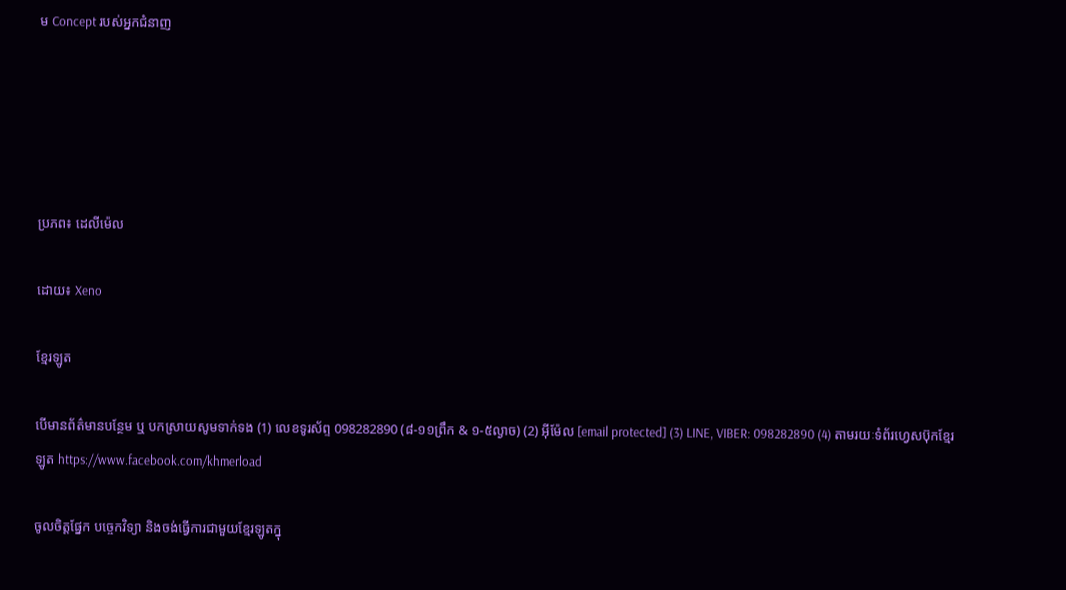ម Concept របស់អ្នកជំនាញ





ប្រភព៖ ដេលីម៉េល

ដោយ៖ Xeno

ខ្មែរឡូត

បើមានព័ត៌មានបន្ថែម ឬ បកស្រាយសូមទាក់ទង (1) លេខទូរស័ព្ទ 098282890 (៨-១១ព្រឹក & ១-៥ល្ងាច) (2) អ៊ីម៉ែល [email protected] (3) LINE, VIBER: 098282890 (4) តាមរយៈទំព័រហ្វេសប៊ុកខ្មែរឡូត https://www.facebook.com/khmerload

ចូលចិត្តផ្នែក បច្ចេកវិទ្យា និងចង់ធ្វើការជាមួយខ្មែរឡូតក្នុ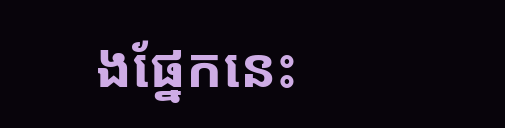ងផ្នែកនេះ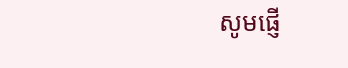សូមផ្ញើ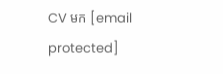CV មក [email protected]